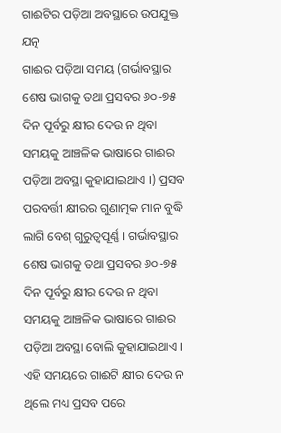ଗାଈଟିର ପଡ଼ିଆ ଅବସ୍ଥାରେ ଉପଯୁକ୍ତ ଯତ୍ନ
ଗାଈର ପଡ଼ିଆ ସମୟ (ଗର୍ଭାବସ୍ଥାର ଶେଷ ଭାଗକୁ ତଥା ପ୍ରସବର ୬୦-୭୫ ଦିନ ପୂର୍ବରୁ କ୍ଷୀର ଦେଉ ନ ଥିବା ସମୟକୁ ଆଞ୍ଚଳିକ ଭାଷାରେ ଗାଈର ପଡ଼ିଆ ଅବସ୍ଥା କୁହାଯାଇଥାଏ ।) ପ୍ରସବ ପରବର୍ତ୍ତୀ କ୍ଷୀରର ଗୁଣାତ୍ମକ ମାନ ବୁଦ୍ଧି ଲାଗି ବେଶ୍ ଗୁରୁତ୍ୱପୂର୍ଣ୍ଣ । ଗର୍ଭାବସ୍ଥାର ଶେଷ ଭାଗକୁ ତଥା ପ୍ରସବର ୬୦-୭୫ ଦିନ ପୂର୍ବରୁ କ୍ଷୀର ଦେଉ ନ ଥିବା ସମୟକୁ ଆଞ୍ଚଳିକ ଭାଷାରେ ଗାଈର ପଡ଼ିଆ ଅବସ୍ଥା ବୋଲି କୁହାଯାଇଥାଏ । ଏହି ସମୟରେ ଗାଈଟି କ୍ଷୀର ଦେଉ ନ ଥିଲେ ମଧ୍ୟ ପ୍ରସବ ପରେ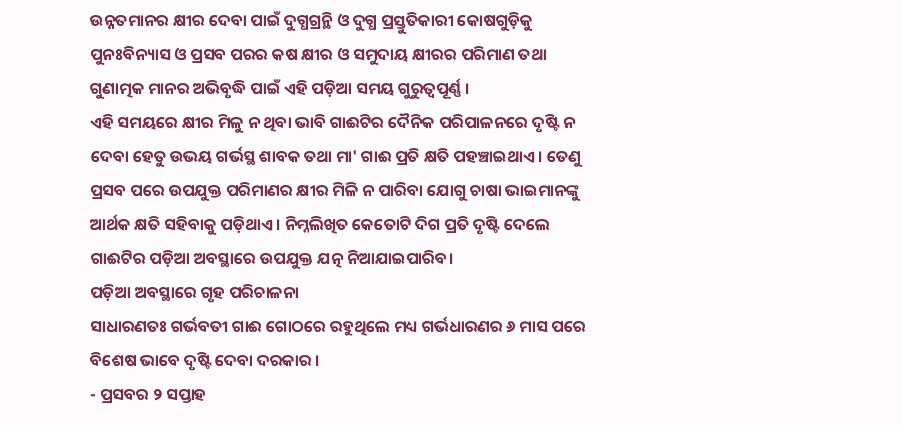ଉନ୍ନତମାନର କ୍ଷୀର ଦେବା ପାଇଁ ଦୁଗ୍ଧଗ୍ରନ୍ଥି ଓ ଦୁଗ୍ଧ ପ୍ରସ୍ତୁତିକାରୀ କୋଷଗୁଡ଼ିକୁ ପୁନଃବିନ୍ୟାସ ଓ ପ୍ରସବ ପରର କଷ କ୍ଷୀର ଓ ସମୁଦାୟ କ୍ଷୀରର ପରିମାଣ ତଥା ଗୁଣାତ୍ମକ ମାନର ଅଭିବୃଦ୍ଧି ପାଇଁ ଏହି ପଡ଼ିଆ ସମୟ ଗୁରୁତ୍ୱପୂର୍ଣ୍ଣ ।
ଏହି ସମୟରେ କ୍ଷୀର ମିଳୁ ନ ଥିବା ଭାବି ଗାଈଟିର ଦୈନିକ ପରିପାଳନରେ ଦୃଷ୍ଟି ନ ଦେବା ହେତୁ ଉଭୟ ଗର୍ଭସ୍ଥ ଶାବକ ତଥା ମା' ଗାଈ ପ୍ରତି କ୍ଷତି ପହଞ୍ଚାଇଥାଏ । ତେଣୁ ପ୍ରସବ ପରେ ଉପଯୁକ୍ତ ପରିମାଣର କ୍ଷୀର ମିଳି ନ ପାରିବା ଯୋଗୁ ଚାଷା ଭାଇମାନଙ୍କୁ ଆର୍ଥକ କ୍ଷତି ସହିବାକୁ ପଡ଼ିଥାଏ । ନିମ୍ନଲିଖିତ କେତୋଟି ଦିଗ ପ୍ରତି ଦୃଷ୍ଟି ଦେଲେ ଗାଈଟିର ପଡ଼ିଆ ଅବସ୍ଥାରେ ଉପଯୁକ୍ତ ଯତ୍ନ ନିଆଯାଇପାରିବ।
ପଡ଼ିଆ ଅବସ୍ଥାରେ ଗୃହ ପରିଚାଳନା
ସାଧାରଣତଃ ଗର୍ଭବତୀ ଗାଈ ଗୋଠରେ ରହୁଥିଲେ ମଧ୍ୟ ଗର୍ଭଧାରଣର ୬ ମାସ ପରେ ବିଶେଷ ଭାବେ ଦୃଷ୍ଟି ଦେବା ଦରକାର ।
- ପ୍ରସବର ୨ ସପ୍ତାହ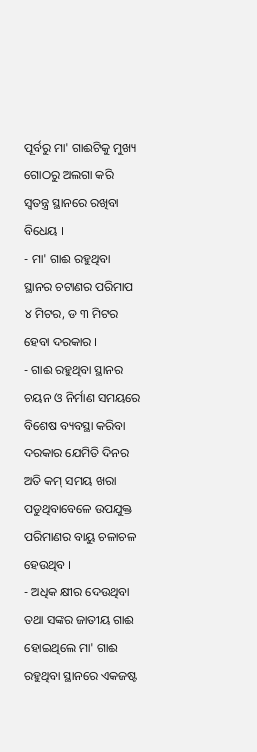ପୂର୍ବରୁ ମା' ଗାଈଟିକୁ ମୁଖ୍ୟ ଗୋଠରୁ ଅଲଗା କରି ସ୍ଵତନ୍ତ୍ର ସ୍ଥାନରେ ରଖିବା ବିଧେୟ ।
- ମା' ଗାଈ ରହୁଥିବା ସ୍ଥାନର ଚଟାଣର ପରିମାପ ୪ ମିଟର, ଡ ୩ ମିଟର ହେବା ଦରକାର ।
- ଗାଈ ରହୁଥିବା ସ୍ଥାନର ଚୟନ ଓ ନିର୍ମାଣ ସମୟରେ ବିଶେଷ ବ୍ୟବସ୍ଥା କରିବା ଦରକାର ଯେମିତି ଦିନର ଅତି କମ୍ ସମୟ ଖରା ପଡୁଥିବାବେଳେ ଉପଯୁକ୍ତ ପରିମାଣର ବାୟୁ ଚଳାଚଳ ହେଉଥିବ ।
- ଅଧିକ କ୍ଷୀର ଦେଉଥିବା ତଥା ସଙ୍କର ଜାତୀୟ ଗାଈ ହୋଇଥିଲେ ମା' ଗାଈ ରହୁଥିବା ସ୍ଥାନରେ ଏକଜଷ୍ଟ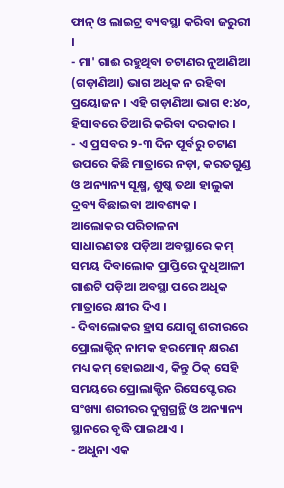ଫାନ୍ ଓ ଲାଇଟ୍ର ବ୍ୟବସ୍ଥା କରିବା ଜରୁରୀ ।
- ମା' ଗାଈ ରହୁଥିବା ଚଟାଣର ନୁଆଣିଆ (ଗଡ଼ାଣିଆ) ଭାଗ ଅଧିକ ନ ରହିବା ପ୍ରୟୋଜନ । ଏହି ଗଡ଼ାଣିଆ ଭାଗ ୧:୪୦, ହିସାବରେ ତିଆରି କରିବା ଦରକାର ।
- ଏ ପ୍ରସବର ୨-୩ ଦିନ ପୂର୍ବରୁ ଚଟାଣ ଉପରେ କିଛି ମାତ୍ରାରେ ନଡ଼ା, କରତଗୁଣ୍ଡ ଓ ଅନ୍ୟାନ୍ୟ ସୂକ୍ଷ୍ମ, ଶୁଷ୍କ ତଥା ହାଲୁକା ଦ୍ରବ୍ୟ ବିଛାଇବା ଆବଶ୍ୟକ ।
ଆଲୋକର ପରିଚାଳନା
ସାଧାରଣତଃ ପଡ଼ିଆ ଅବସ୍ଥାରେ କମ୍ ସମୟ ଦିବାଲୋକ ପ୍ରାପ୍ତିରେ ଦୁଧିଆଳୀ ଗାଈଟି ପଡ଼ିଆ ଅବସ୍ଥା ପରେ ଅଧିକ ମାତ୍ରାରେ କ୍ଷୀର ଦିଏ ।
- ଦିବାଲୋକର ହ୍ରାସ ଯୋଗୁ ଶରୀରରେ ପ୍ରୋଲାକ୍ଟିନ୍ ନାମକ ହରମୋନ୍ କ୍ଷରଣ ମଧ୍ୟ କମ୍ ହୋଇଥାଏ, କିନ୍ତୁ ଠିକ୍ ସେହି ସମୟରେ ପ୍ରୋଲାକ୍ଟିନ ରିସେପ୍ଟେରର ସଂଖ୍ୟା ଶରୀରର ଦୁଗ୍ଧଗ୍ରନ୍ଥି ଓ ଅନ୍ୟାନ୍ୟ ସ୍ଥାନରେ ବୃଦ୍ଧି ପାଇଥାଏ ।
- ଅଧୁନା ଏକ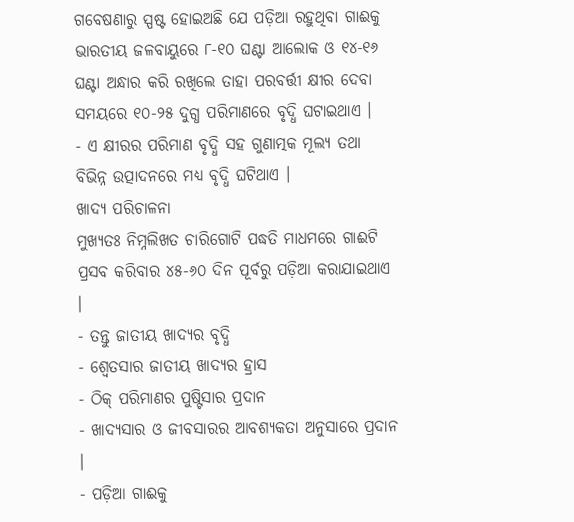ଗବେଷଣାରୁ ସ୍ପଷ୍ଟ ହୋଇଅଛି ଯେ ପଡ଼ିଆ ରହୁଥିବା ଗାଈକୁ ଭାରତୀୟ ଜଳବାୟୁରେ ୮-୧୦ ଘଣ୍ଟା ଆଲୋକ ଓ ୧୪-୧୬ ଘଣ୍ଟା ଅନ୍ଧାର କରି ରଖିଲେ ତାହା ପରବର୍ତ୍ତୀ କ୍ଷୀର ଦେବା ସମୟରେ ୧୦-୨୫ ଦୁଗ୍ଧ ପରିମାଣରେ ବୃଦ୍ଧି ଘଟାଇଥାଏ ।
- ଏ କ୍ଷୀରର ପରିମାଣ ବୃଦ୍ଧି ସହ ଗୁଣାତ୍ମକ ମୂଲ୍ୟ ତଥା ବିଭିନ୍ନ ଉତ୍ପାଦନରେ ମଧ୍ୟ ବୃଦ୍ଧି ଘଟିଥାଏ ।
ଖାଦ୍ୟ ପରିଚାଳନା
ମୁଖ୍ୟତଃ ନିମ୍ନଲିଖତ ଚାରିଗୋଟି ପଦ୍ଧତି ମାଧମରେ ଗାଈଟି ପ୍ରସବ କରିବାର ୪୫-୬୦ ଦିନ ପୂର୍ବରୁ ପଡ଼ିଆ କରାଯାଇଥାଏ ।
- ତନ୍ତୁ ଜାତୀୟ ଖାଦ୍ୟର ବୃଦ୍ଧି
- ଶ୍ଵେତସାର ଜାତୀୟ ଖାଦ୍ୟର ହ୍ରାସ
- ଠିକ୍ ପରିମାଣର ପୁଷ୍ଟିସାର ପ୍ରଦାନ
- ଖାଦ୍ୟସାର ଓ ଜୀବସାରର ଆବଶ୍ୟକତା ଅନୁସାରେ ପ୍ରଦାନ ।
- ପଡ଼ିଆ ଗାଈକୁ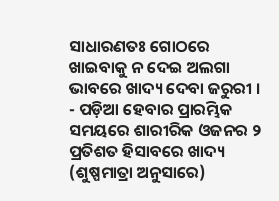ସାଧାରଣତଃ ଗୋଠରେ ଖାଇବାକୁ ନ ଦେଇ ଅଲଗା ଭାବରେ ଖାଦ୍ୟ ଦେବା ଜରୁରୀ ।
- ପଡ଼ିଆ ହେବାର ପ୍ରାରମ୍ଭିକ ସମୟରେ ଶାରୀରିକ ଓଜନର ୨ ପ୍ରତିଶତ ହିସାବରେ ଖାଦ୍ୟ (ଶୁଷ୍ପମାତ୍ରା ଅନୁସାରେ)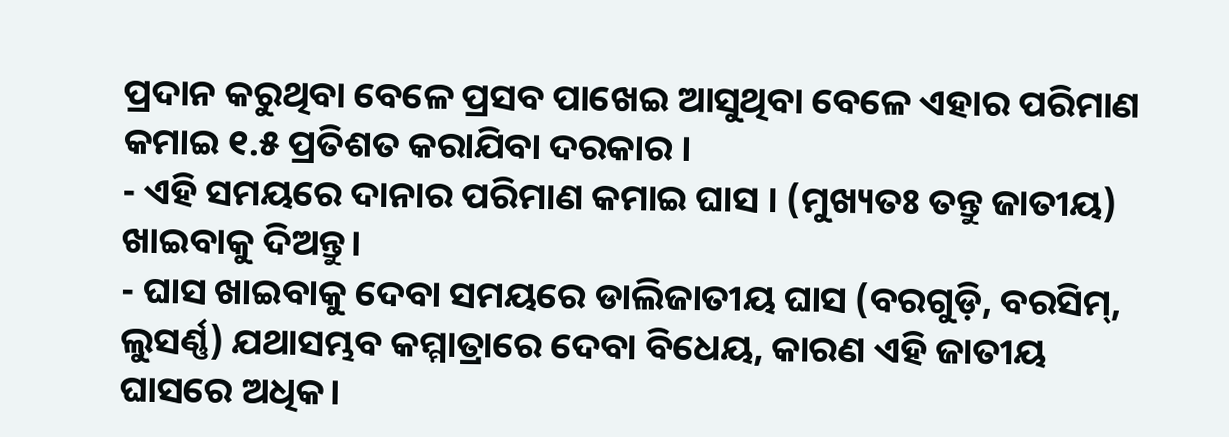ପ୍ରଦାନ କରୁଥିବା ବେଳେ ପ୍ରସବ ପାଖେଇ ଆସୁଥିବା ବେଳେ ଏହାର ପରିମାଣ କମାଇ ୧.୫ ପ୍ରତିଶତ କରାଯିବା ଦରକାର ।
- ଏହି ସମୟରେ ଦାନାର ପରିମାଣ କମାଇ ଘାସ । (ମୁଖ୍ୟତଃ ତନ୍ତୁ ଜାତୀୟ) ଖାଇବାକୁ ଦିଅନ୍ତୁ।
- ଘାସ ଖାଇବାକୁ ଦେବା ସମୟରେ ଡାଲିଜାତୀୟ ଘାସ (ବରଗୁଡ଼ି, ବରସିମ୍, ଲୁସର୍ଣ୍ଣ) ଯଥାସମ୍ଭବ କମ୍ମାତ୍ରାରେ ଦେବା ବିଧେୟ, କାରଣ ଏହି ଜାତୀୟ ଘାସରେ ଅଧିକ।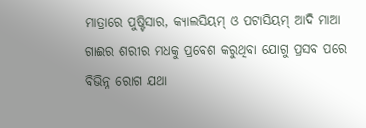ମାତ୍ରାରେ ପୁଷ୍ଟିସାର, କ୍ୟାଲସିୟମ୍ ଓ ପଟାସିୟମ୍ ଆଦି ମାଆ ଗାଈର ଶରୀର ମଧକୁ ପ୍ରବେଶ କରୁଥିବା ଯୋଗୁ ପ୍ରସବ ପରେ ବିଭିନ୍ନ ରୋଗ ଯଥା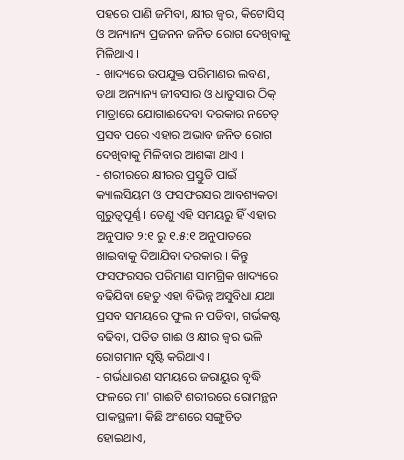ପହରେ ପାଣି ଜମିବା, କ୍ଷୀର ଜ୍ଵର, କିଟୋସିସ୍ ଓ ଅନ୍ୟାନ୍ୟ ପ୍ରଜନନ ଜନିତ ରୋଗ ଦେଖିବାକୁ ମିଳିଥାଏ ।
- ଖାଦ୍ୟରେ ଉପଯୁକ୍ତ ପରିମାଣର ଲବଣ, ତଥା ଅନ୍ୟାନ୍ୟ ଜୀବସାର ଓ ଧାତୁସାର ଠିକ୍ ମାତ୍ରାରେ ଯୋଗାଈଦେବା ଦରକାର ନଚେତ୍ ପ୍ରସବ ପରେ ଏହାର ଅଭାବ ଜନିତ ରୋଗ ଦେଖିବାକୁ ମିଳିବାର ଆଶଙ୍କା ଥାଏ ।
- ଶରୀରରେ କ୍ଷୀରର ପ୍ରସ୍ତୁତି ପାଇଁ କ୍ୟାଲସିୟମ ଓ ଫସଫରସର ଆବଶ୍ୟକତା ଗୁରୁତ୍ଵପୂର୍ଣ୍ଣ । ତେଣୁ ଏହି ସମୟରୁ ହିଁ ଏହାର ଅନୁପାତ ୨:୧ ରୁ ୧.୫:୧ ଅନୁପାତରେ ଖାଇବାକୁ ଦିଆଯିବା ଦରକାର । କିନ୍ତୁ ଫସଫରସର ପରିମାଣ ସାମଗ୍ରିକ ଖାଦ୍ୟରେ ବଢିଯିବା ହେତୁ ଏହା ବିଭିନ୍ନ ଅସୁବିଧା ଯଥା ପ୍ରସବ ସମୟରେ ଫୁଲ ନ ପଡିବା, ଗର୍ଭକଷ୍ଟ ବଢିବା, ପତିତ ଗାଈ ଓ କ୍ଷୀର ଜ୍ଵର ଭଳି ରୋଗମାନ ସୃଷ୍ଟି କରିଥାଏ ।
- ଗର୍ଭଧାରଣ ସମୟରେ ଜରାୟୁର ବୃଦ୍ଧି ଫଳରେ ମା' ଗାଈଟି ଶରୀରରେ ରୋମନ୍ଥନ ପାକସ୍ଥଳୀ। କିଛି ଅଂଶରେ ସଙ୍ଗୁଚିତ ହୋଇଥାଏ,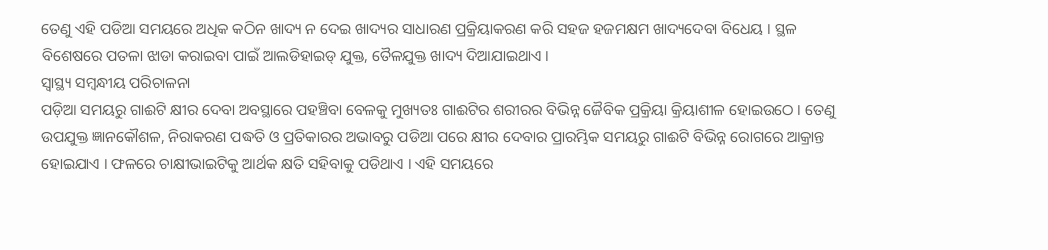ତେଣୁ ଏହି ପଡିଆ ସମୟରେ ଅଧିକ କଠିନ ଖାଦ୍ୟ ନ ଦେଇ ଖାଦ୍ୟର ସାଧାରଣ ପ୍ରକ୍ରିୟାକରଣ କରି ସହଜ ହଜମକ୍ଷମ ଖାଦ୍ୟଦେବା ବିଧେୟ । ସ୍ଥଳ ବିଶେଷରେ ପତଳା ଝାଡା କରାଇବା ପାଇଁ ଆଲଡିହାଇଡ୍ ଯୁକ୍ତ, ତୈଳଯୁକ୍ତ ଖାଦ୍ୟ ଦିଆଯାଇଥାଏ ।
ସ୍ୱାସ୍ଥ୍ୟ ସମ୍ବନ୍ଧୀୟ ପରିଚାଳନା
ପଡ଼ିଆ ସମୟରୁ ଗାଈଟି କ୍ଷୀର ଦେବା ଅବସ୍ଥାରେ ପହଞ୍ଚିବା ବେଳକୁ ମୁଖ୍ୟତଃ ଗାଈଟିର ଶରୀରର ବିଭିନ୍ନ ଜୈବିକ ପ୍ରକ୍ରିୟା କ୍ରିୟାଶୀଳ ହୋଇଉଠେ । ତେଣୁ ଉପଯୁକ୍ତ ଜ୍ଞାନକୌଶଳ, ନିରାକରଣ ପଦ୍ଧତି ଓ ପ୍ରତିକାରର ଅଭାବରୁ ପଡିଆ ପରେ କ୍ଷୀର ଦେବାର ପ୍ରାରମ୍ଭିକ ସମୟରୁ ଗାଈଟି ବିଭିନ୍ନ ରୋଗରେ ଆକ୍ରାନ୍ତ ହୋଇଯାଏ । ଫଳରେ ଚାକ୍ଷୀଭାଇଟିକୁ ଆର୍ଥକ କ୍ଷତି ସହିବାକୁ ପଡିଥାଏ । ଏହି ସମୟରେ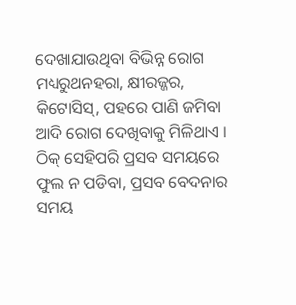ଦେଖାଯାଉଥିବା ବିଭିନ୍ନ ରୋଗ ମଧ୍ୟରୁଥନହରା, କ୍ଷୀରଜ୍ଜର, କିଟୋସିସ୍, ପହରେ ପାଣି ଜମିବା ଆଦି ରୋଗ ଦେଖିବାକୁ ମିଳିଥାଏ । ଠିକ୍ ସେହିପରି ପ୍ରସବ ସମୟରେ ଫୁଲ ନ ପଡିବା, ପ୍ରସବ ବେଦନାର ସମୟ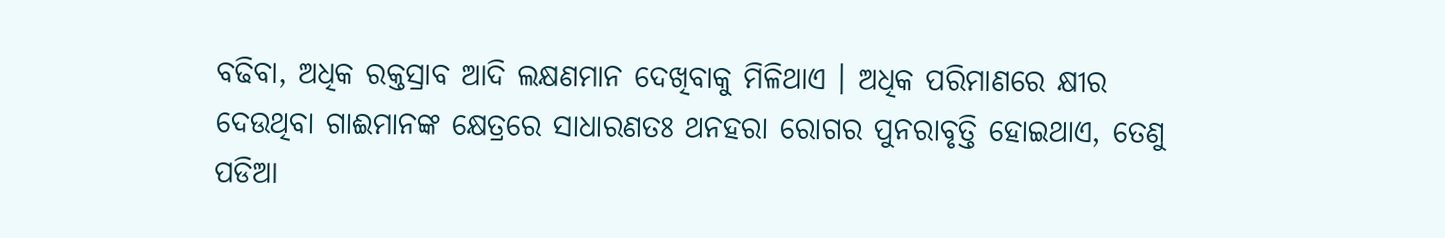ବଢିବା, ଅଧିକ ରକ୍ତସ୍ରାବ ଆଦି ଲକ୍ଷଣମାନ ଦେଖିବାକୁ ମିଳିଥାଏ । ଅଧିକ ପରିମାଣରେ କ୍ଷୀର ଦେଉଥିବା ଗାଈମାନଙ୍କ କ୍ଷେତ୍ରରେ ସାଧାରଣତଃ ଥନହରା ରୋଗର ପୁନରାବୃତ୍ତି ହୋଇଥାଏ, ତେଣୁ ପଡିଆ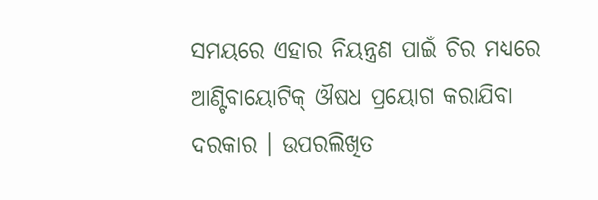ସମୟରେ ଏହାର ନିୟନ୍ତ୍ରଣ ପାଇଁ ଚିର ମଧ୍ୟରେ ଆଣ୍ଟିବାୟୋଟିକ୍ ଔଷଧ ପ୍ରୟୋଗ କରାଯିବା ଦରକାର । ଉପରଲିଖିତ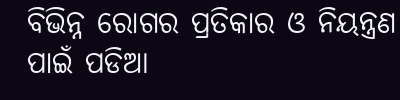ବିଭିନ୍ନ ରୋଗର ପ୍ରତିକାର ଓ ନିୟନ୍ତ୍ରଣ ପାଇଁ ପଡିଆ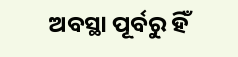ଅବସ୍ଥା ପୂର୍ବରୁ ହିଁ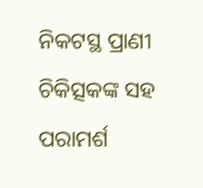ନିକଟସ୍ଥ ପ୍ରାଣୀ ଚିକିତ୍ସକଙ୍କ ସହ ପରାମର୍ଶ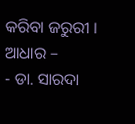କରିବା ଜରୁରୀ ।
ଆଧାର –
- ଡା. ସାରଦା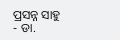ପ୍ରସନ୍ନ ସାହୁ
- ଡା.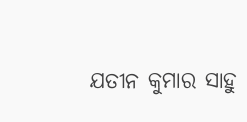ଯତୀନ କୁମାର ସାହୁ